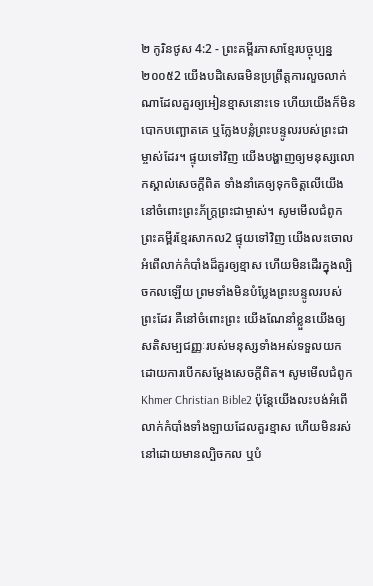២ កូរិនថូស 4:2 - ព្រះគម្ពីរភាសាខ្មែរបច្ចុប្បន្ន ២០០៥2 យើងបដិសេធមិនប្រព្រឹត្តការលួចលាក់ណាដែលគួរឲ្យអៀនខ្មាសនោះទេ ហើយយើងក៏មិនបោកបញ្ឆោតគេ ឬក្លែងបន្លំព្រះបន្ទូលរបស់ព្រះជាម្ចាស់ដែរ។ ផ្ទុយទៅវិញ យើងបង្ហាញឲ្យមនុស្សលោកស្គាល់សេចក្ដីពិត ទាំងនាំគេឲ្យទុកចិត្តលើយើង នៅចំពោះព្រះភ័ក្ត្រព្រះជាម្ចាស់។ សូមមើលជំពូកព្រះគម្ពីរខ្មែរសាកល2 ផ្ទុយទៅវិញ យើងលះចោលអំពើលាក់កំបាំងដ៏គួរឲ្យខ្មាស ហើយមិនដើរក្នុងល្បិចកលឡើយ ព្រមទាំងមិនបំប្លែងព្រះបន្ទូលរបស់ព្រះដែរ គឺនៅចំពោះព្រះ យើងណែនាំខ្លួនយើងឲ្យសតិសម្បជញ្ញៈរបស់មនុស្សទាំងអស់ទទួលយក ដោយការបើកសម្ដែងសេចក្ដីពិត។ សូមមើលជំពូកKhmer Christian Bible2 ប៉ុន្ដែយើងលះបង់អំពើលាក់កំបាំងទាំងឡាយដែលគួរខ្មាស ហើយមិនរស់នៅដោយមានល្បិចកល ឬបំ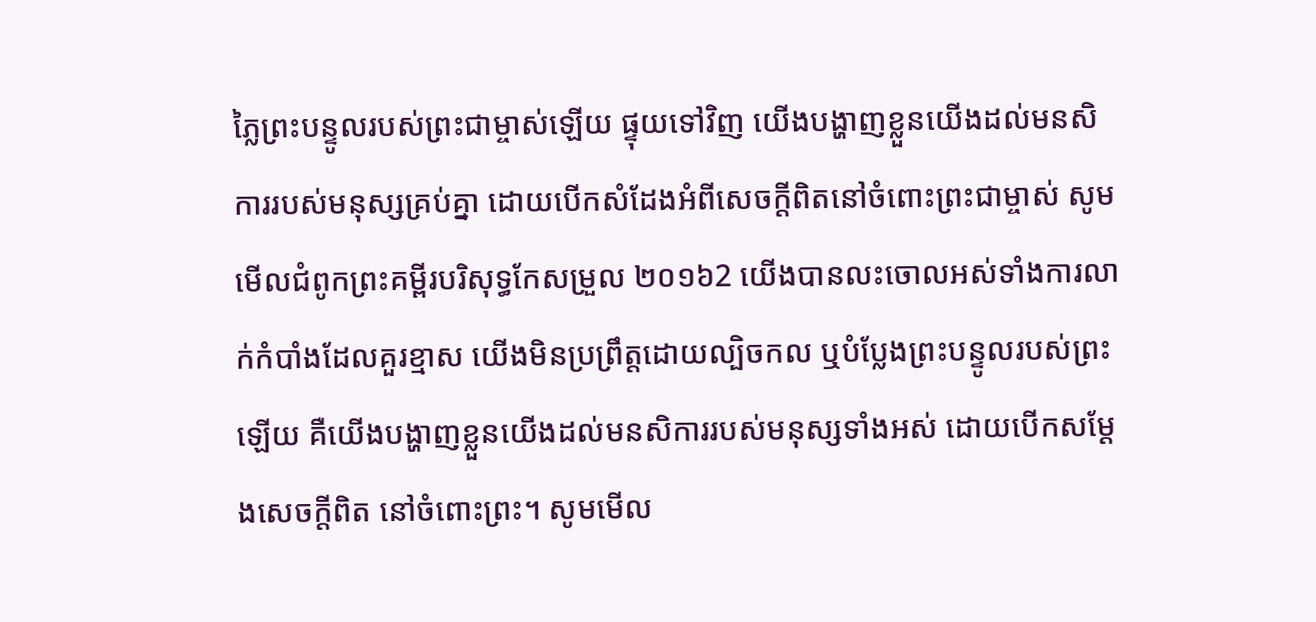ភ្លៃព្រះបន្ទូលរបស់ព្រះជាម្ចាស់ឡើយ ផ្ទុយទៅវិញ យើងបង្ហាញខ្លួនយើងដល់មនសិការរបស់មនុស្សគ្រប់គ្នា ដោយបើកសំដែងអំពីសេចក្ដីពិតនៅចំពោះព្រះជាម្ចាស់ សូមមើលជំពូកព្រះគម្ពីរបរិសុទ្ធកែសម្រួល ២០១៦2 យើងបានលះចោលអស់ទាំងការលាក់កំបាំងដែលគួរខ្មាស យើងមិនប្រព្រឹត្តដោយល្បិចកល ឬបំប្លែងព្រះបន្ទូលរបស់ព្រះឡើយ គឺយើងបង្ហាញខ្លួនយើងដល់មនសិការរបស់មនុស្សទាំងអស់ ដោយបើកសម្ដែងសេចក្តីពិត នៅចំពោះព្រះ។ សូមមើល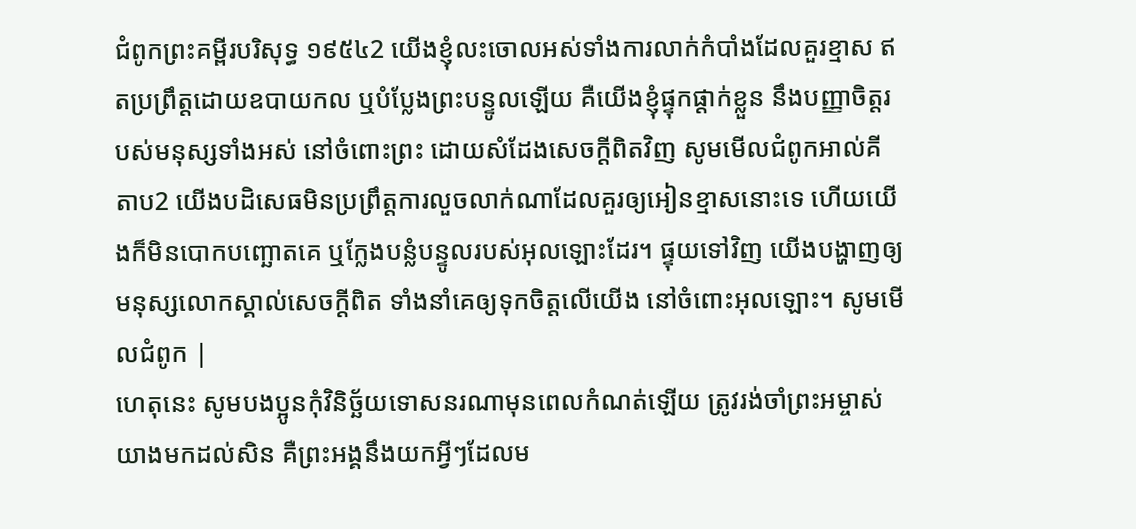ជំពូកព្រះគម្ពីរបរិសុទ្ធ ១៩៥៤2 យើងខ្ញុំលះចោលអស់ទាំងការលាក់កំបាំងដែលគួរខ្មាស ឥតប្រព្រឹត្តដោយឧបាយកល ឬបំប្លែងព្រះបន្ទូលឡើយ គឺយើងខ្ញុំផ្ទុកផ្តាក់ខ្លួន នឹងបញ្ញាចិត្តរបស់មនុស្សទាំងអស់ នៅចំពោះព្រះ ដោយសំដែងសេចក្ដីពិតវិញ សូមមើលជំពូកអាល់គីតាប2 យើងបដិសេធមិនប្រព្រឹត្ដការលួចលាក់ណាដែលគួរឲ្យអៀនខ្មាសនោះទេ ហើយយើងក៏មិនបោកបញ្ឆោតគេ ឬក្លែងបន្លំបន្ទូលរបស់អុលឡោះដែរ។ ផ្ទុយទៅវិញ យើងបង្ហាញឲ្យមនុស្សលោកស្គាល់សេចក្ដីពិត ទាំងនាំគេឲ្យទុកចិត្ដលើយើង នៅចំពោះអុលឡោះ។ សូមមើលជំពូក |
ហេតុនេះ សូមបងប្អូនកុំវិនិច្ឆ័យទោសនរណាមុនពេលកំណត់ឡើយ ត្រូវរង់ចាំព្រះអម្ចាស់យាងមកដល់សិន គឺព្រះអង្គនឹងយកអ្វីៗដែលម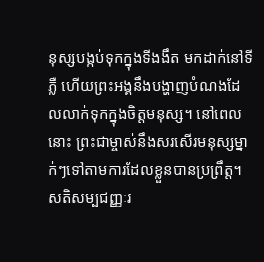នុស្សបង្កប់ទុកក្នុងទីងងឹត មកដាក់នៅទីភ្លឺ ហើយព្រះអង្គនឹងបង្ហាញបំណងដែលលាក់ទុកក្នុងចិត្តមនុស្ស។ នៅពេលនោះ ព្រះជាម្ចាស់នឹងសរសើរមនុស្សម្នាក់ៗទៅតាមការដែលខ្លួនបានប្រព្រឹត្ត។
សតិសម្បជញ្ញៈរ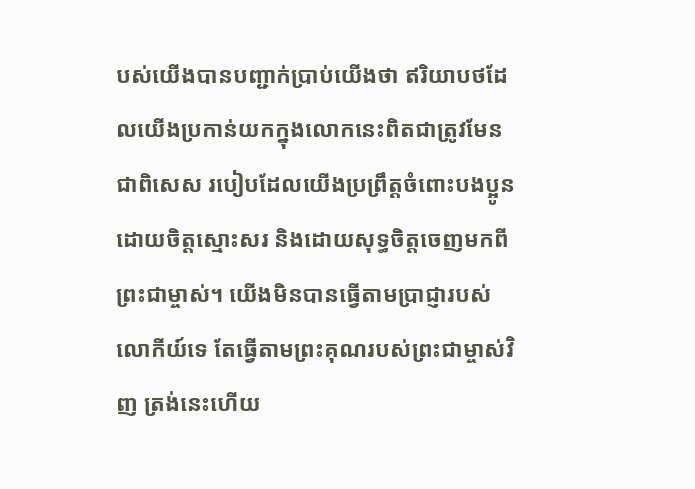បស់យើងបានបញ្ជាក់ប្រាប់យើងថា ឥរិយាបថដែលយើងប្រកាន់យកក្នុងលោកនេះពិតជាត្រូវមែន ជាពិសេស របៀបដែលយើងប្រព្រឹត្តចំពោះបងប្អូនដោយចិត្តស្មោះសរ និងដោយសុទ្ធចិត្តចេញមកពីព្រះជាម្ចាស់។ យើងមិនបានធ្វើតាមប្រាជ្ញារបស់លោកីយ៍ទេ តែធ្វើតាមព្រះគុណរបស់ព្រះជាម្ចាស់វិញ ត្រង់នេះហើយ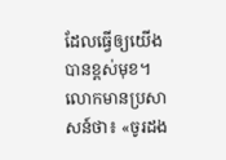ដែលធ្វើឲ្យយើងបានខ្ពស់មុខ។
លោកមានប្រសាសន៍ថា៖ «ចូរដង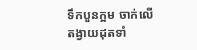ទឹកបួនក្អម ចាក់លើតង្វាយដុតទាំ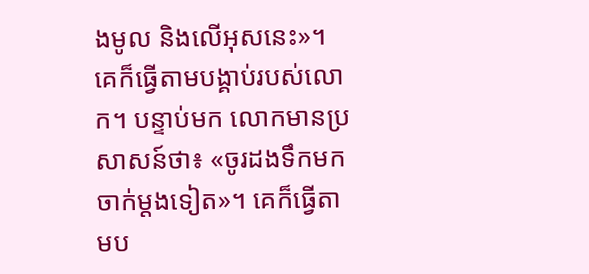ងមូល និងលើអុសនេះ»។ គេក៏ធ្វើតាមបង្គាប់របស់លោក។ បន្ទាប់មក លោកមានប្រសាសន៍ថា៖ «ចូរដងទឹកមកចាក់ម្ដងទៀត»។ គេក៏ធ្វើតាមប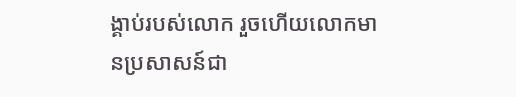ង្គាប់របស់លោក រួចហើយលោកមានប្រសាសន៍ជា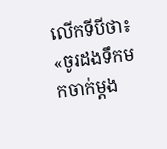លើកទីបីថា៖ «ចូរដងទឹកមកចាក់ម្ដង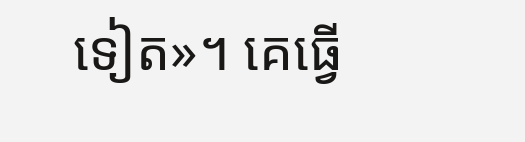ទៀត»។ គេធ្វើ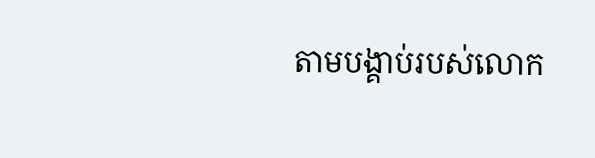តាមបង្គាប់របស់លោក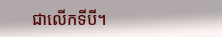ជាលើកទីបី។